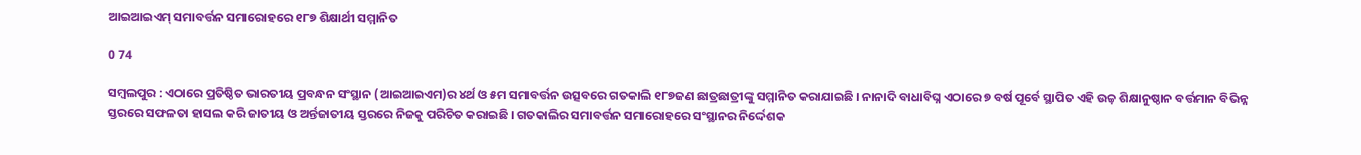ଆଇଆଇଏମ୍‌ ସମାବର୍ତ୍ତନ ସମାରୋହରେ ୧୮୭ ଶିକ୍ଷାର୍ଥୀ ସମ୍ମାନିତ

0 74

ସମ୍ବଲପୁର : ଏଠାରେ ପ୍ରତିଷ୍ଠିତ ଭାରତୀୟ ପ୍ରବନ୍ଧନ ସଂସ୍ଥାନ (ଆଇଆଇଏମ)ର ୪ର୍ଥ ଓ ୫ମ ସମାବର୍ତ୍ତନ ଉତ୍ସବରେ ଗତକାଲି ୧୮୭ଜଣ ଛାତ୍ରଛାତ୍ରୀଙ୍କୁ ସମ୍ମାନିତ କରାଯାଇଛି । ନାନାଦି ବାଧାବିଘ୍ନ ଏଠାରେ ୭ ବର୍ଷ ପୂର୍ବେ ସ୍ଥାପିତ ଏହି ଉଚ୍ଚ଼ ଶିକ୍ଷାନୁଷ୍ଠାନ ବର୍ତ୍ତମାନ ବିଭିନ୍ନ ସ୍ତରରେ ସଫଳତା ହାସଲ କରି ଜାତୀୟ ଓ ଅର୍ନ୍ତଜାତୀୟ ସ୍ତରରେ ନିଜକୁ ପରିଚିତ କରାଇଛି । ଗତକାଲିର ସମାବର୍ତ୍ତନ ସମାରୋହରେ ସଂସ୍ଥାନର ନିର୍ଦ୍ଦେଶକ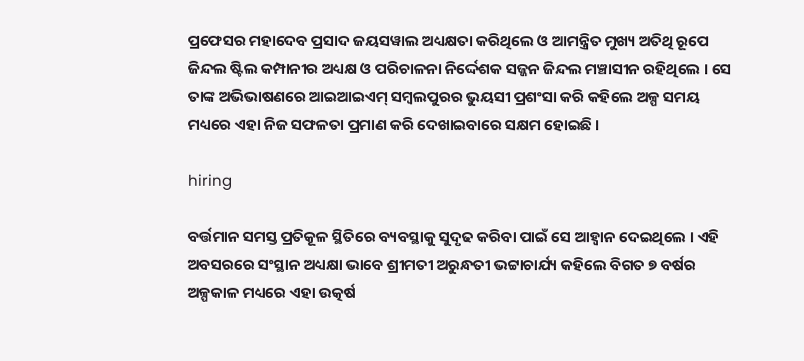ପ୍ରଫେସର ମହାଦେବ ପ୍ରସାଦ ଜୟସୱାଲ ଅଧ୍ୟକ୍ଷତା କରିଥିଲେ ଓ ଆମନ୍ତ୍ରିତ ମୁଖ୍ୟ ଅତିଥି ରୂପେ ଜିନ୍ଦଲ ଷ୍ଟିଲ କମ୍ପାନୀର ଅଧ୍ୟକ୍ଷ ଓ ପରିଚାଳନା ନିର୍ଦ୍ଦେଶକ ସଜ୍ଜନ ଜିନ୍ଦଲ ମଞ୍ଚାସୀନ ରହିଥିଲେ । ସେ ତାଙ୍କ ଅଭିଭାଷଣରେ ଆଇଆଇଏମ୍‌ ସମ୍ବଲପୁରର ଭୁୟସୀ ପ୍ରଶଂସା କରି କହିଲେ ଅଳ୍ପ ସମୟ ମଧ୍ୟରେ ଏହା ନିଜ ସଫଳତା ପ୍ରମାଣ କରି ଦେଖାଇବାରେ ସକ୍ଷମ ହୋଇଛି ।

hiring

ବର୍ତ୍ତମାନ ସମସ୍ତ ପ୍ରତିକୂଳ ସ୍ଥିତିରେ ବ୍ୟବସ୍ଥାକୁ ସୁଦୃଢ କରିବା ପାଇଁ ସେ ଆହ୍ୱାନ ଦେଇଥିଲେ । ଏହି ଅବସରରେ ସଂସ୍ଥାନ ଅଧ୍ୟକ୍ଷା ଭାବେ ଶ୍ରୀମତୀ ଅରୁନ୍ଧତୀ ଭଟ୍ଟାଚାର୍ଯ୍ୟ କହିଲେ ବିଗତ ୭ ବର୍ଷର ଅଳ୍ପକାଳ ମଧ୍ୟରେ ଏହା ଉତ୍କର୍ଷ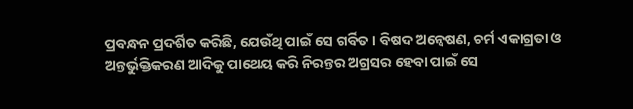ପ୍ରବନ୍ଧନ ପ୍ରଦର୍ଶିତ କରିଛି, ଯେଉଁଥି ପାଇଁ ସେ ଗର୍ବିତ । ବିଷଦ ଅନ୍ୱେଷଣ, ଚର୍ମ ଏକାଗ୍ରତା ଓ ଅନ୍ତର୍ଭୁକ୍ତିକରଣ ଆଦିକୁ ପାଥେୟ କରି ନିରନ୍ତର ଅଗ୍ରସର ହେବା ପାଇଁ ସେ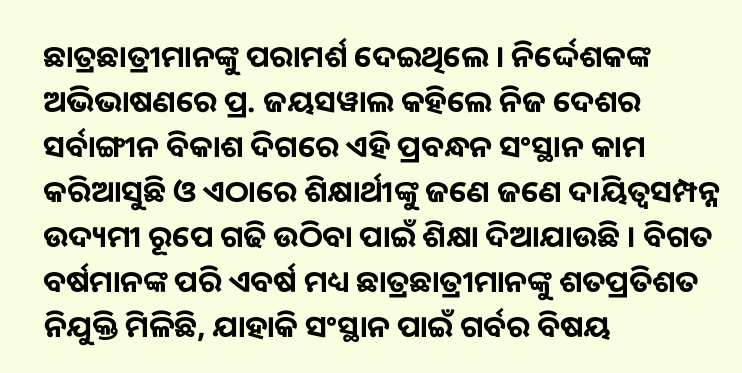ଛାତ୍ରଛାତ୍ରୀମାନଙ୍କୁ ପରାମର୍ଶ ଦେଇଥିଲେ । ନିର୍ଦ୍ଦେଶକଙ୍କ ଅଭିଭାଷଣରେ ପ୍ର. ଜୟସୱାଲ କହିଲେ ନିଜ ଦେଶର ସର୍ବାଙ୍ଗୀନ ବିକାଶ ଦିଗରେ ଏହି ପ୍ରବନ୍ଧନ ସଂସ୍ଥାନ କାମ କରିଆସୁଛି ଓ ଏଠାରେ ଶିକ୍ଷାର୍ଥୀଙ୍କୁ ଜଣେ ଜଣେ ଦାୟିତ୍ୱସମ୍ପନ୍ନ ଉଦ୍ୟମୀ ରୂପେ ଗଢି ଉଠିବା ପାଇଁ ଶିକ୍ଷା ଦିଆଯାଉଛି । ବିଗତ ବର୍ଷମାନଙ୍କ ପରି ଏବର୍ଷ ମଧ୍ୟ ଛାତ୍ରଛାତ୍ରୀମାନଙ୍କୁ ଶତପ୍ରତିଶତ ନିଯୁକ୍ତି ମିଳିଛି, ଯାହାକି ସଂସ୍ଥାନ ପାଇଁ ଗର୍ବର ବିଷୟ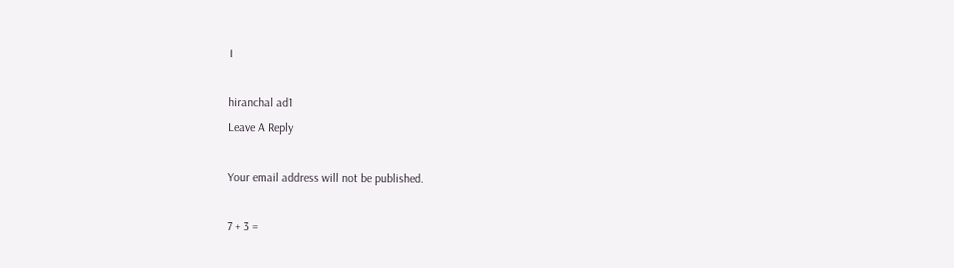।

hiranchal ad1
Leave A Reply

Your email address will not be published.

7 + 3 =